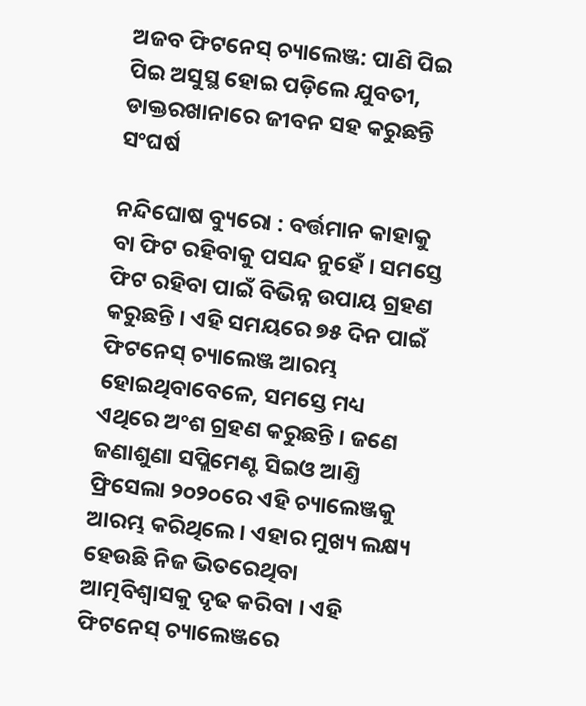ଅଜବ ଫିଟନେସ୍ ଚ୍ୟାଲେଞ୍ଜ: ପାଣି ପିଇ ପିଇ ଅସୁସ୍ଥ ହୋଇ ପଡ଼ିଲେ ଯୁବତୀ, ଡାକ୍ତରଖାନାରେ ଜୀବନ ସହ କରୁଛନ୍ତି ସଂଘର୍ଷ

ନନ୍ଦିଘୋଷ ବ୍ୟୁରୋ : ବର୍ତ୍ତମାନ କାହାକୁ ବା ଫିଟ ରହିବାକୁ ପସନ୍ଦ ନୁହେଁ । ସମସ୍ତେ ଫିଟ ରହିବା ପାଇଁ ବିଭିନ୍ନ ଉପାୟ ଗ୍ରହଣ କରୁଛନ୍ତି । ଏହି ସମୟରେ ୭୫ ଦିନ ପାଇଁ ଫିଟନେସ୍ ଚ୍ୟାଲେଞ୍ଜ ଆରମ୍ଭ ହୋଇଥିବାବେଳେ, ସମସ୍ତେ ମଧ୍ୟ ଏଥିରେ ଅଂଶ ଗ୍ରହଣ କରୁଛନ୍ତି । ଜଣେ ଜଣାଶୁଣା ସପ୍ଲିମେଣ୍ଟ ସିଇଓ ଆଣ୍ତି ଫ୍ରିସେଲା ୨୦୨୦ରେ ଏହି ଚ୍ୟାଲେଞ୍ଜକୁ ଆରମ୍ଭ କରିଥିଲେ । ଏହାର ମୁଖ୍ୟ ଲକ୍ଷ୍ୟ ହେଉଛି ନିଜ ଭିତରେଥିବା ଆତ୍ମବିଶ୍ୱାସକୁ ଦୃଢ କରିବା । ଏହି ଫିଟନେସ୍ ଚ୍ୟାଲେଞ୍ଜରେ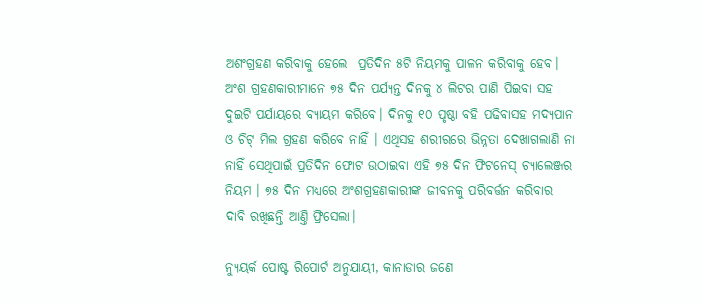ଅଶଂଗ୍ରହଣ କରିବାକୁ ହେଲେ  ପ୍ରତିଦିନ ୫ଟି ନିୟମକୁ ପାଳନ କରିବାକୁ ହେବ। ଅଂଶ ଗ୍ରହଣକାରୀମାନେ ୭୫ ଦିନ ପର୍ଯ୍ୟନ୍ତ ଦିନକୁ ୪ ଲିଟର ପାଣି ପିଇବା ସହ ଦୁଇଟି ପର୍ଯାୟରେ ବ୍ୟାୟମ କରିବେ। ଦିନକୁ ୧୦ ପୃଷ୍ଠା ବହି ପଢିବାସହ ମଦ୍ୟପାନ ଓ ଚିଟ୍ ମିଲ ଗ୍ରହଣ କରିବେ ନାହିଁ । ଏଥିସହ ଶରୀରରେ ଭିନ୍ନତା ଦେଖାଗଲାଣି ନା ନାହିଁ ସେଥିପାଇଁ ପ୍ରତିଦିନ ଫୋଟ ଉଠାଇବା ଏହି ୭୫ ଦିନ ଫିଟନେସ୍ ଚ୍ୟାଲେଞ୍ଜର ନିୟମ । ୭୫ ଦିନ ମଧ୍ୟରେ ଅଂଶଗ୍ରହଣକାରୀଙ୍କ ଜୀବନକୁ ପରିବର୍ତ୍ତନ କରିବାର ଦାବି ରଖିଛନ୍ତି ଆଣ୍ତି ଫ୍ରିସେଲା।

ନ୍ୟୁୟର୍କ ପୋଷ୍ଟ ରିପୋର୍ଟ ଅନୁଯାୟୀ, କାନାଡାର ଜଣେ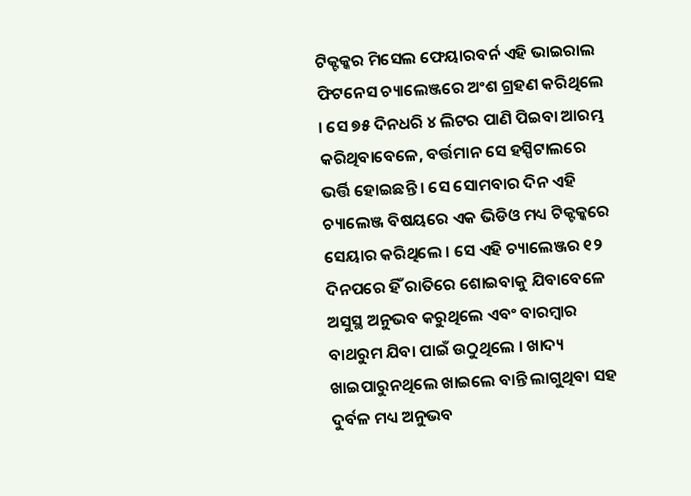ଟିକ୍ଟକ୍କର ମିସେଲ ଫେୟାରବର୍ନ ଏହି ଭାଇରାଲ ଫିଟନେସ ଚ୍ୟାଲେଞ୍ଜରେ ଅଂଶ ଗ୍ରହଣ କରିଥିଲେ । ସେ ୭୫ ଦିନଧରି ୪ ଲିଟର ପାଣି ପିଇବା ଆରମ୍ଭ କରିଥିବାବେଳେ, ବର୍ତ୍ତମାନ ସେ ହସ୍ପିଟାଲରେ ଭର୍ତ୍ତି ହୋଇଛନ୍ତି । ସେ ସୋମବାର ଦିନ ଏହି ଚ୍ୟାଲେଞ୍ଜ ବିଷୟରେ ଏକ ଭିଡିଓ ମଧ୍ୟ ଟିକ୍ଟକ୍କରେ ସେୟାର କରିଥିଲେ । ସେ ଏହି ଚ୍ୟାଲେଞ୍ଜର ୧୨ ଦିନପରେ ହିଁ ରାତିରେ ଶୋଇବାକୁ ଯିବାବେଳେ ଅସୁସ୍ଥ ଅନୁଭବ କରୁଥିଲେ ଏବଂ ବାରମ୍ବାର ବାଥରୁମ ଯିବା ପାଇଁ ଉଠୁଥିଲେ । ଖାଦ୍ୟ ଖାଇପାରୁନଥିଲେ ଖାଇଲେ ବାନ୍ତି ଲାଗୁଥିବା ସହ ଦୁର୍ବଳ ମଧ୍ୟ ଅନୁଭବ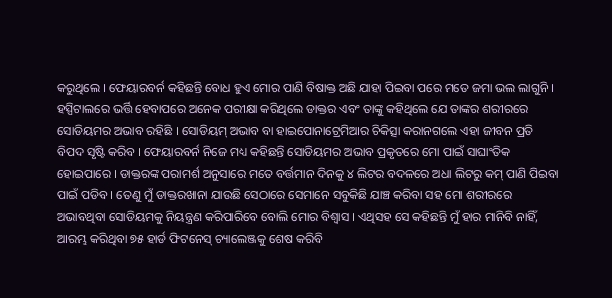କରୁଥିଲେ । ଫେୟାରବର୍ନ କହିଛନ୍ତି ବୋଧ ହୁଏ ମୋର ପାଣି ବିଷାକ୍ତ ଅଛି ଯାହା ପିଇବା ପରେ ମତେ ଜମା ଭଲ ଲାଗୁନି । ହସ୍ପିଟାଲରେ ଭର୍ତ୍ତି ହେବାପରେ ଅନେକ ପରୀକ୍ଷା କରିଥିଲେ ଡାକ୍ତର ଏବଂ ତାଙ୍କୁ କହିଥିଲେ ଯେ ତାଙ୍କର ଶରୀରରେ ସୋଡିୟମର ଅଭାବ ରହିଛି । ସୋଡିୟମ୍ ଅଭାବ ବା ହାଇପୋନାଟ୍ରେମିଆର ଚିକିତ୍ସା କରାନଗଲେ ଏହା ଜୀବନ ପ୍ରତି ବିପଦ ସୃଷ୍ଟି କରିବ । ଫେୟାରବର୍ନ ନିଜେ ମଧ୍ୟ କହିଛନ୍ତି ସୋଡିୟମର ଅଭାବ ପ୍ରକୃତରେ ମୋ ପାଇଁ ସାଘାଂତିକ ହୋଇପାରେ । ଡାକ୍ତରଙ୍କ ପରାମର୍ଶ ଅନୁସାରେ ମତେ ବର୍ତ୍ତମାନ ଦିନକୁ ୪ ଲିଟର ବଦଳରେ ଅଧା ଲିଟରୁ କମ୍ ପାଣି ପିଇବା ପାଇଁ ପଡିବ । ତେଣୁ ମୁଁ ଡାକ୍ତରଖାନା ଯାଉଛି ସେଠାରେ ସେମାନେ ସବୁକିଛି ଯାଞ୍ଚ କରିବା ସହ ମୋ ଶରୀରରେ ଅଭାବଥିବା ସୋଡିୟମକୁ ନିୟନ୍ତ୍ରଣ କରିପାରିବେ ବୋଲି ମୋର ବିଶ୍ୱାସ । ଏଥିସହ ସେ କହିଛନ୍ତି ମୁଁ ହାର ମାନିବି ନାହିଁ, ଆରମ୍ଭ କରିଥିବା ୭୫ ହାର୍ଡ ଫିଟନେସ୍ ଚ୍ୟାଲେଞ୍ଜକୁ ଶେଷ କରିବି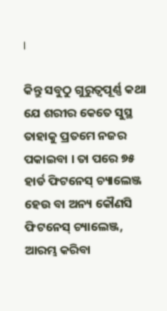।

କିନ୍ତୁ ସବୁଠୁ ଗୁରୁତ୍ୱପୂର୍ଣ୍ଣ କଥା ଯେ ଶରୀର କେତେ ସୁସ୍ଥ ତାହାକୁ ପ୍ରତମେ ନଜର ପକାଇବା । ତା ପରେ ୭୫ ହାର୍ଡ ଫିଟନେସ୍ ଚ୍ୟାଲେଞ୍ଜ ହେଉ ବା ଅନ୍ୟ କୌଣସି ଫିଟନେସ୍ ଚ୍ୟାଲେଞ୍ଜ, ଆରମ୍ଭ କରିବା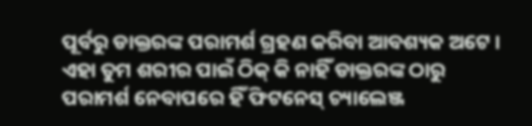ପୂର୍ବରୁ ଡାକ୍ତରଙ୍କ ପରାମର୍ଶ ଗ୍ରହଣ କରିବା ଆବଶ୍ୟକ ଅଟେ । ଏହା ତୁମ ଶରୀର ପାଇଁ ଠିକ୍ କି ନାହିଁ ଡାକ୍ତରଙ୍କ ଠାରୁ ପରାମର୍ଶ ନେବାପରେ ହିଁ ଫିଟନେସ୍ ଚ୍ୟାଲେଞ୍ଜ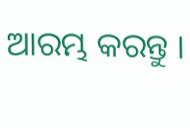ଆରମ୍ଭ କରନ୍ତୁ ।